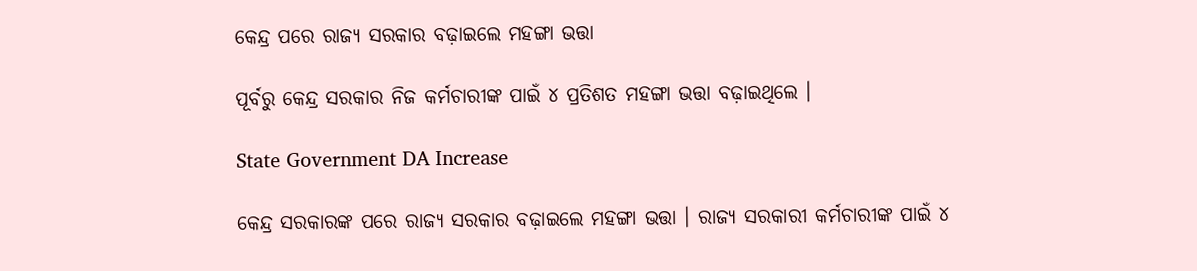କେନ୍ଦ୍ର ପରେ ରାଜ୍ୟ ସରକାର ବଢ଼ାଇଲେ ମହଙ୍ଗା ଭତ୍ତା

ପୂର୍ବରୁ କେନ୍ଦ୍ର ସରକାର ନିଜ କର୍ମଚାରୀଙ୍କ ପାଇଁ ୪ ପ୍ରତିଶତ ମହଙ୍ଗା ଭତ୍ତା ବଢ଼ାଇଥିଲେ ।

State Government DA Increase

କେନ୍ଦ୍ର ସରକାରଙ୍କ ପରେ ରାଜ୍ୟ ସରକାର ବଢ଼ାଇଲେ ମହଙ୍ଗା ଭତ୍ତା । ରାଜ୍ୟ ସରକାରୀ କର୍ମଚାରୀଙ୍କ ପାଇଁ ୪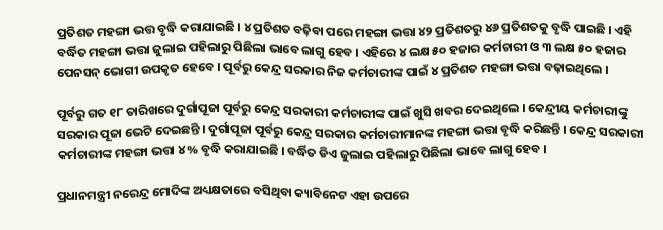ପ୍ରତିଶତ ମହଙ୍ଗା ଭତ୍ତ ବୃଦ୍ଧି କରାଯାଇଛି । ୪ ପ୍ରତିଶତ ବଢ଼ିବା ପରେ ମହଙ୍ଗା ଭତ୍ତା ୪୨ ପ୍ରତିଶତରୁ ୪୬ ପ୍ରତିଶତକୁ ବୃଦ୍ଧି ପାଇଛି । ଏହି ବର୍ଦ୍ଧିତ ମହଙ୍ଗା ଭତ୍ତା ଜୁଲାଇ ପହିଲାରୁ ପିଛିଲା ଭାବେ ଲାଗୁ ହେବ । ଏହିରେ ୪ ଲକ୍ଷ ୫୦ ହଜାର କର୍ମଚାରୀ ଓ ୩ ଲକ୍ଷ ୫୦ ହଜାର ପେନସନ୍ ଭୋଗୀ ଉପକୃତ ହେବେ । ପୂର୍ବରୁ କେନ୍ଦ୍ର ସରକାର ନିଜ କର୍ମଚାରୀଙ୍କ ପାଇଁ ୪ ପ୍ରତିଶତ ମହଙ୍ଗା ଭତ୍ତା ବଢ଼ାଇଥିଲେ ।

ପୂର୍ବରୁ ଗତ ୧୮ ତାରିଖରେ ଦୁର୍ଗାପୂଜା ପୂର୍ବରୁ କେନ୍ଦ୍ର ସରକାରୀ କର୍ମଚାରୀଙ୍କ ପାଇଁ ଖୁସି ଖବର ଦେଇଥିଲେ । କେନ୍ଦ୍ରୀୟ କର୍ମଚାରୀଙ୍କୁ ସରକାର ପୂଜା ଭେଟି ଦେଇଛନ୍ତି । ଦୁର୍ଗାପୂଜା ପୂର୍ବରୁ କେନ୍ଦ୍ର ସରକାର କର୍ମଚାରୀମାନଙ୍କ ମହଙ୍ଗା ଭତ୍ତା ବୃଦ୍ଧି କରିଛନ୍ତି । କେନ୍ଦ୍ର ସରକାରୀ କର୍ମଚାରୀଙ୍କ ମହଙ୍ଗା ଭତ୍ତା ୪% ବୃଦ୍ଧି କରାଯାଇଛି । ବର୍ଦ୍ଧିତ ଡିଏ ଜୁଲାଇ ପହିଲାରୁ ପିଛିଲା ଭାବେ ଲାଗୁ ହେବ ।

ପ୍ରଧାନମନ୍ତ୍ରୀ ନରେନ୍ଦ୍ର ମୋଦିଙ୍କ ଅଧ୍ୟକ୍ଷତାରେ ବସିଥିବା କ୍ୟାବିନେଟ ଏହା ଉପରେ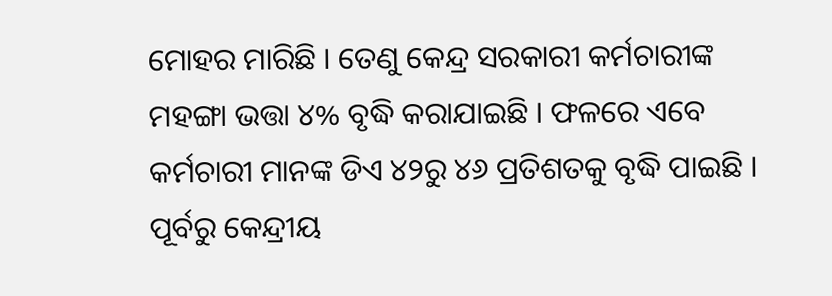ମୋହର ମାରିଛି । ତେଣୁ କେନ୍ଦ୍ର ସରକାରୀ କର୍ମଚାରୀଙ୍କ ମହଙ୍ଗା ଭତ୍ତା ୪% ବୃଦ୍ଧି କରାଯାଇଛି । ଫଳରେ ଏବେ କର୍ମଚାରୀ ମାନଙ୍କ ଡିଏ ୪୨ରୁ ୪୬ ପ୍ରତିଶତକୁ ବୃଦ୍ଧି ପାଇଛି । ପୂର୍ବରୁ କେନ୍ଦ୍ରୀୟ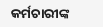କର୍ମଚାରୀଙ୍କ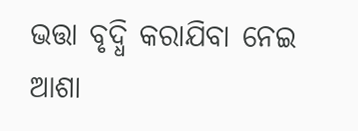ଭତ୍ତା ବୃଦ୍ଧି କରାଯିବା ନେଇ ଆଶା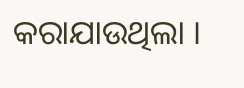କରାଯାଉଥିଲା ।